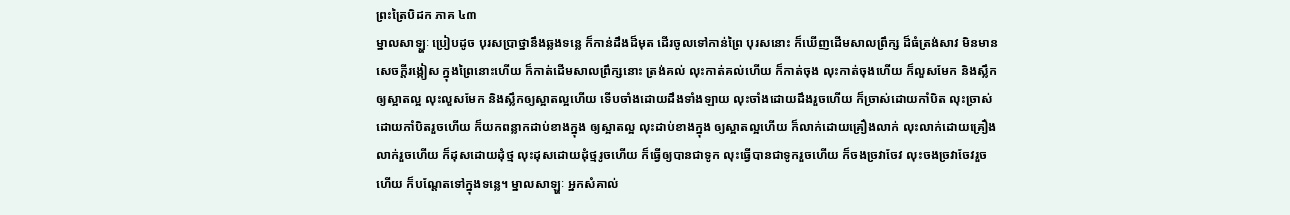ព្រះត្រៃបិដក ភាគ ៤៣
ម្នាលសាឡ្ហៈ ប្រៀបដូច បុរសបា្រថ្នានឹងឆ្លងទន្លេ ក៏កាន់ដឹងដ៏មុត ដើរចូលទៅកាន់ព្រៃ បុរសនោះ ក៏ឃើញដើមសាលព្រឹក្ស ដ៏ធំត្រង់សាវ មិនមានសេចក្ដីរង្កៀស ក្នុងព្រៃនោះហើយ ក៏កាត់ដើមសាលព្រឹក្សនោះ ត្រង់គល់ លុះកាត់គល់ហើយ ក៏កាត់ចុង លុះកាត់ចុងហើយ ក៏លួសមែក និងស្លឹកឲ្យស្អាតល្អ លុះលួសមែក និងស្លឹកឲ្យស្អាតល្អហើយ ទើបចាំងដោយដឹងទាំងឡាយ លុះចាំងដោយដឹងរួចហើយ ក៏ច្រាស់ដោយកាំបិត លុះច្រាស់ដោយកាំបិតរួចហើយ ក៏យកពន្លាកដាប់ខាងក្នុង ឲ្យស្អាតល្អ លុះដាប់ខាងក្នុង ឲ្យស្អាតល្អហើយ ក៏លាក់ដោយគ្រឿងលាក់ លុះលាក់ដោយគ្រឿងលាក់រួចហើយ ក៏ដុសដោយដុំថ្ម លុះដុសដោយដុំថ្មរូចហើយ ក៏ធ្វើឲ្យបានជាទូក លុះធ្វើបានជាទូករួចហើយ ក៏ចងច្រវាចែវ លុះចងច្រវាចែវរួចហើយ ក៏បណ្ដែតទៅក្នុងទន្លេ។ ម្នាលសាឡ្ហៈ អ្នកសំគាល់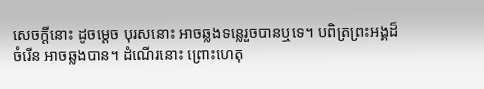សេចក្ដីនោះ ដូចម្ដេច បុរសនោះ អាចឆ្លងទន្លេរួចបានឬទេ។ បពិត្រព្រះអង្គដ៏ចំរើន អាចឆ្លងបាន។ ដំណើរនោះ ព្រោះហេតុ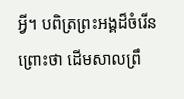អ្វី។ បពិត្រព្រះអង្គដ៏ចំរើន ព្រោះថា ដើមសាលព្រឹ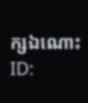ក្សឯណោះ
ID: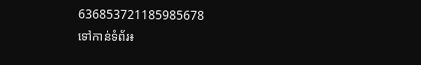636853721185985678
ទៅកាន់ទំព័រ៖